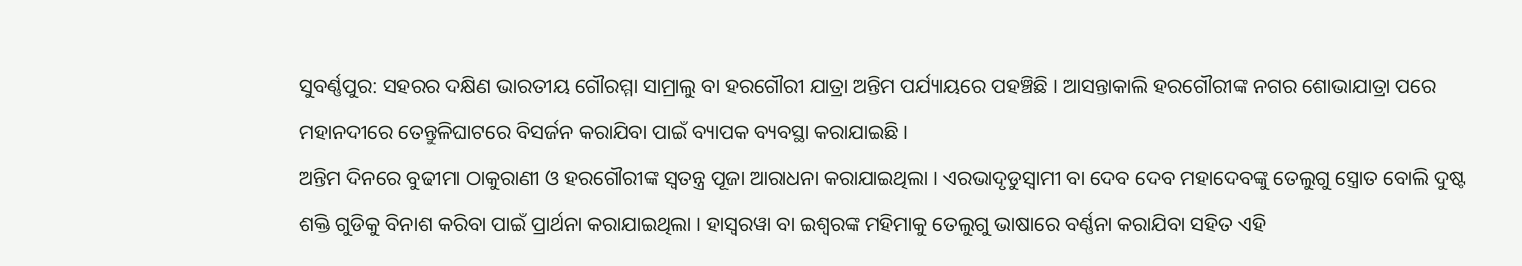ସୁବର୍ଣ୍ଣପୁର: ସହରର ଦକ୍ଷିଣ ଭାରତୀୟ ଗୌରମ୍ମା ସାମ୍ରାଲୁ ବା ହରଗୌରୀ ଯାତ୍ରା ଅନ୍ତିମ ପର୍ଯ୍ୟାୟରେ ପହଞ୍ଚିଛି । ଆସନ୍ତାକାଲି ହରଗୌରୀଙ୍କ ନଗର ଶୋଭାଯାତ୍ରା ପରେ ମହାନଦୀରେ ତେନ୍ତୁଳିଘାଟରେ ବିସର୍ଜନ କରାଯିବା ପାଇଁ ବ୍ୟାପକ ବ୍ୟବସ୍ଥା କରାଯାଇଛି ।
ଅନ୍ତିମ ଦିନରେ ବୁଢୀମା ଠାକୁରାଣୀ ଓ ହରଗୌରୀଙ୍କ ସ୍ବତନ୍ତ୍ର ପୂଜା ଆରାଧନା କରାଯାଇଥିଲା । ଏରଭାଦୃଡୁସ୍ବାମୀ ବା ଦେବ ଦେବ ମହାଦେବଙ୍କୁ ତେଲୁଗୁ ସ୍ତ୍ରୋତ ବୋଲି ଦୁଷ୍ଟ ଶକ୍ତି ଗୁଡିକୁ ବିନାଶ କରିବା ପାଇଁ ପ୍ରାର୍ଥନା କରାଯାଇଥିଲା । ହାସ୍ବରୱା ବା ଇଶ୍ବରଙ୍କ ମହିମାକୁ ତେଲୁଗୁ ଭାଷାରେ ବର୍ଣ୍ଣନା କରାଯିବା ସହିତ ଏହି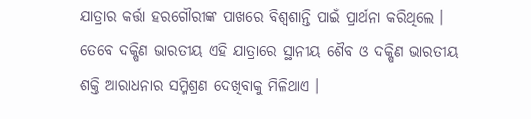ଯାତ୍ରାର କର୍ତ୍ତା ହରଗୌରୀଙ୍କ ପାଖରେ ବିଶ୍ବଶାନ୍ତି ପାଇଁ ପ୍ରାର୍ଥନା କରିଥିଲେ । ତେବେ ଦକ୍ଷିଣ ଭାରତୀୟ ଏହି ଯାତ୍ରାରେ ସ୍ଥାନୀୟ ଶୈବ ଓ ଦକ୍ଷିଣ ଭାରତୀୟ ଶକ୍ତି ଆରାଧନାର ସମ୍ମିଶ୍ରଣ ଦେଖିବାକୁ ମିଳିଥାଏ ।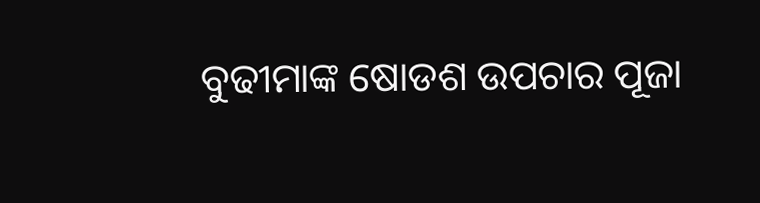ବୁଢୀମାଙ୍କ ଷୋଡଶ ଉପଚାର ପୂଜା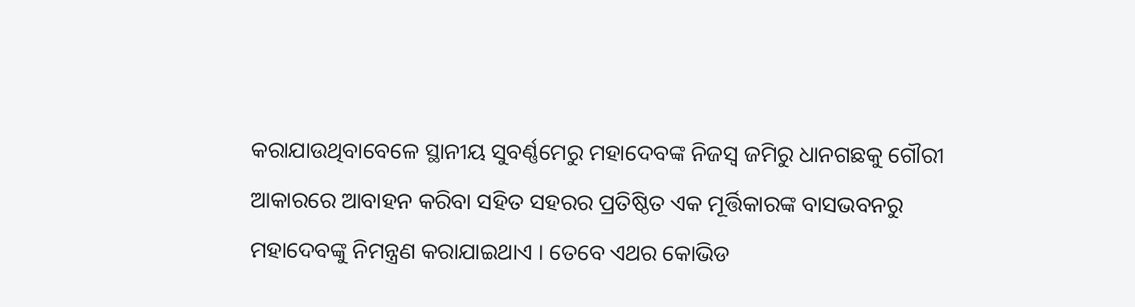କରାଯାଉଥିବାବେଳେ ସ୍ଥାନୀୟ ସୁବର୍ଣ୍ଣମେରୁ ମହାଦେବଙ୍କ ନିଜସ୍ବ ଜମିରୁ ଧାନଗଛକୁ ଗୌରୀ ଆକାରରେ ଆବାହନ କରିବା ସହିତ ସହରର ପ୍ରତିଷ୍ଠିତ ଏକ ମୂର୍ତ୍ତିକାରଙ୍କ ବାସଭବନରୁ ମହାଦେବଙ୍କୁ ନିମନ୍ତ୍ରଣ କରାଯାଇଥାଏ । ତେବେ ଏଥର କୋଭିଡ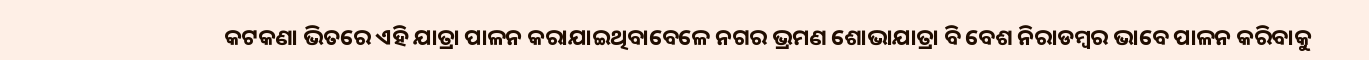କଟକଣା ଭିତରେ ଏହି ଯାତ୍ରା ପାଳନ କରାଯାଇଥିବାବେଳେ ନଗର ଭ୍ରମଣ ଶୋଭାଯାତ୍ରା ବି ବେଶ ନିରାଡମ୍ବର ଭାବେ ପାଳନ କରିବାକୁ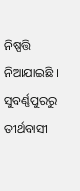ନିଷ୍ପତ୍ତି ନିଆଯାଇଛି ।
ସୁବର୍ଣ୍ଣପୁରରୁ ତୀର୍ଥବାସୀ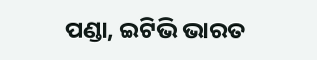ପଣ୍ଡା, ଇଟିଭି ଭାରତ